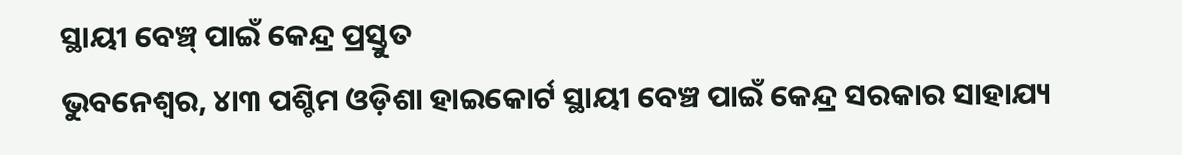ସ୍ଥାୟୀ ବେଞ୍ଚ୍ ପାଇଁ କେନ୍ଦ୍ର ପ୍ରସ୍ତୁତ
ଭୁବନେଶ୍ୱର, ୪ା୩ ପଶ୍ଚିମ ଓଡ଼ିଶା ହାଇକୋର୍ଟ ସ୍ଥାୟୀ ବେଞ୍ଚ ପାଇଁ କେନ୍ଦ୍ର ସରକାର ସାହାଯ୍ୟ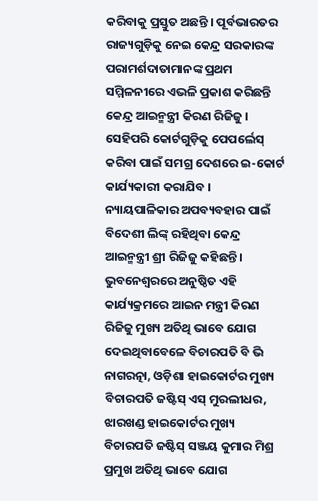କରିବାକୁ ପ୍ରସ୍ତୁତ ଅଛନ୍ତି । ପୂର୍ବଭାରତର ରାଜ୍ୟଗୁଡ଼ିକୁ ନେଇ କେନ୍ଦ୍ର ସରକାରଙ୍କ ପରାମର୍ଶଦାତାମାନଙ୍କ ପ୍ରଥମ ସମ୍ମିଳନୀରେ ଏଭଳି ପ୍ରକାଶ କରିଛନ୍ତି କେନ୍ଦ୍ର ଆଇନ୍ମନ୍ତ୍ରୀ କିରଣ ରିଜିଜୁ । ସେହିପରି କୋର୍ଟଗୁଡ଼ିକୁ ପେପର୍ଲେସ୍ କରିବା ପାଇଁ ସମଗ୍ର ଦେଶରେ ଇ-କୋର୍ଟ କାର୍ଯ୍ୟକାରୀ କରାଯିବ । ନ୍ୟାୟପାଳିକାର ଅପବ୍ୟବହାର ପାଇଁ ବିଦେଶୀ ଲିଙ୍କ୍ ରହିଥିବା କେନ୍ଦ୍ର ଆଇନ୍ମନ୍ତ୍ରୀ ଶ୍ରୀ ରିଜିଜୁ କହିଛନ୍ତି ।
ଭୁବନେଶ୍ୱରରେ ଅନୁଷ୍ଠିତ ଏହି କାର୍ଯ୍ୟକ୍ରମରେ ଆଇନ ମନ୍ତ୍ରୀ କିରଣ ରିଜିଜୁ ମୁଖ୍ୟ ଅତିଥି ଭାବେ ଯୋଗ ଦେଇଥିବାବେଳେ ବିଚାରପତି ବି ଭି ନାଗରତ୍ନା, ଓଡ଼ିଶା ହାଇକୋର୍ଟର ମୁଖ୍ୟ ବିଚାରପତି ଜଷ୍ଟିସ୍ ଏସ୍ ମୁରଲୀଧର, ଝାରଖଣ୍ଡ ହାଇକୋର୍ଟର ମୁଖ୍ୟ ବିଚାରପତି ଜଷ୍ଟିସ୍ ସଞ୍ଜୟ କୁମାର ମିଶ୍ର ପ୍ରମୁଖ ଅତିଥି ଭାବେ ଯୋଗ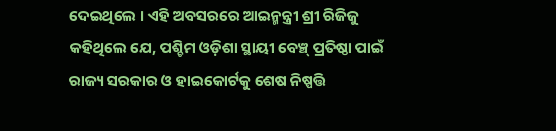ଦେଇଥିଲେ । ଏହି ଅବସରରେ ଆଇନ୍ମନ୍ତ୍ରୀ ଶ୍ରୀ ରିଜିଜୁ କହିଥିଲେ ଯେ, ପଶ୍ଚିମ ଓଡ଼ିଶା ସ୍ଥାୟୀ ବେଞ୍ଚ୍ ପ୍ରତିଷ୍ଠା ପାଇଁ ରାଜ୍ୟ ସରକାର ଓ ହାଇକୋର୍ଟକୁ ଶେଷ ନିଷ୍ପତ୍ତି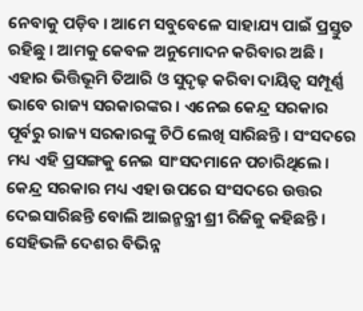ନେବାକୁ ପଡ଼ିବ । ଆମେ ସବୁବେଳେ ସାହାଯ୍ୟ ପାଇଁ ପ୍ରସ୍ତୁତ ରହିଛୁ । ଆମକୁ କେବଳ ଅନୁମୋଦନ କରିବାର ଅଛି । ଏହାର ଭିତ୍ତିଭୂମି ତିଆରି ଓ ସୁଦୃଢ଼ କରିବା ଦାୟିତ୍ୱ ସମ୍ପୂର୍ଣ୍ଣ ଭାବେ ରାଜ୍ୟ ସରକାରଙ୍କର । ଏନେଇ କେନ୍ଦ୍ର ସରକାର ପୂର୍ବରୁ ରାଜ୍ୟ ସରକାରଙ୍କୁ ଚିଠି ଲେଖି ସାରିଛନ୍ତି । ସଂସଦରେ ମଧ୍ୟ ଏହି ପ୍ରସଙ୍ଗକୁ ନେଇ ସାଂସଦମାନେ ପଚାରିଥିଲେ । କେନ୍ଦ୍ର ସରକାର ମଧ୍ୟ ଏହା ଉପରେ ସଂସଦରେ ଉତ୍ତର ଦେଇସାରିଛନ୍ତି ବୋଲି ଆଇନ୍ମନ୍ତ୍ରୀ ଶ୍ରୀ ରିଜିଜୁ କହିଛନ୍ତି । ସେହିଭଳି ଦେଶର ବିଭିନ୍ନ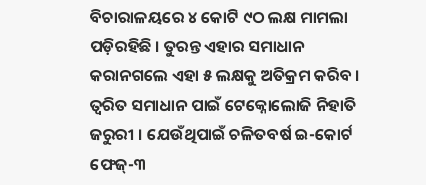ବିଚାରାଳୟରେ ୪ କୋଟି ୯ଠ ଲକ୍ଷ ମାମଲା ପଡ଼ିରହିଛି । ତୁରନ୍ତ ଏହାର ସମାଧାନ କରାନଗଲେ ଏହା ୫ ଲକ୍ଷକୁ ଅତିକ୍ରମ କରିବ । ତ୍ୱରିତ ସମାଧାନ ପାଇଁ ଟେକ୍ନୋଲୋଜି ନିହାତି ଜରୁରୀ । ଯେଉଁଥିପାଇଁ ଚଳିତବର୍ଷ ଇ-କୋର୍ଟ ଫେଜ୍-୩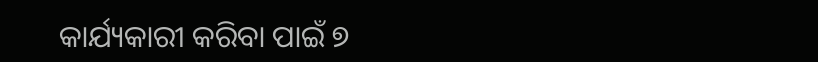କାର୍ଯ୍ୟକାରୀ କରିବା ପାଇଁ ୭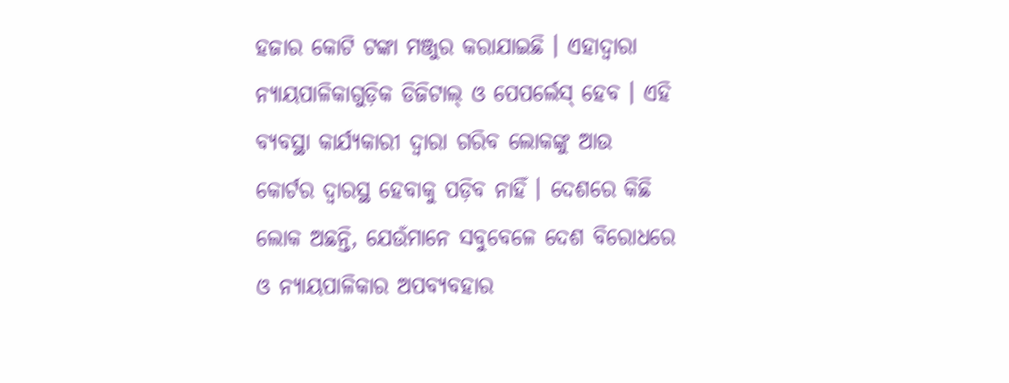ହଜାର କୋଟି ଟଙ୍କା ମଞ୍ଜୁର କରାଯାଇଛି । ଏହାଦ୍ୱାରା ନ୍ୟାୟପାଳିକାଗୁଡ଼ିକ ଡିଜିଟାଲ୍ ଓ ପେପର୍ଲେସ୍ ହେବ । ଏହି ବ୍ୟବସ୍ଥା କାର୍ଯ୍ୟକାରୀ ଦ୍ୱାରା ଗରିବ ଲୋକଙ୍କୁ ଆଉ କୋର୍ଟର ଦ୍ୱାରସ୍ଥ ହେବାକୁ ପଡ଼ିବ ନାହିଁ । ଦେଶରେ କିଛି ଲୋକ ଅଛନ୍ତି, ଯେଉଁମାନେ ସବୁବେଳେ ଦେଶ ବିରୋଧରେ ଓ ନ୍ୟାୟପାଳିକାର ଅପବ୍ୟବହାର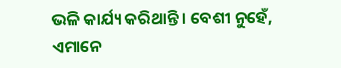ଭଳି କାର୍ଯ୍ୟ କରିଥାନ୍ତି । ବେଶୀ ନୁହେଁ, ଏମାନେ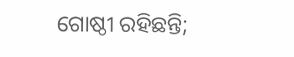ଗୋଷ୍ଠୀ ରହିଛନ୍ତି;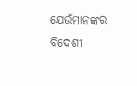ଯେଉଁମାନଙ୍କର ବିଦେଶୀ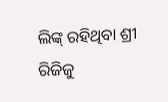ଲିଙ୍କ୍ ରହିଥିବା ଶ୍ରୀ ରିଜିଜୁ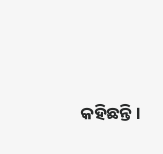କହିଛନ୍ତି ।